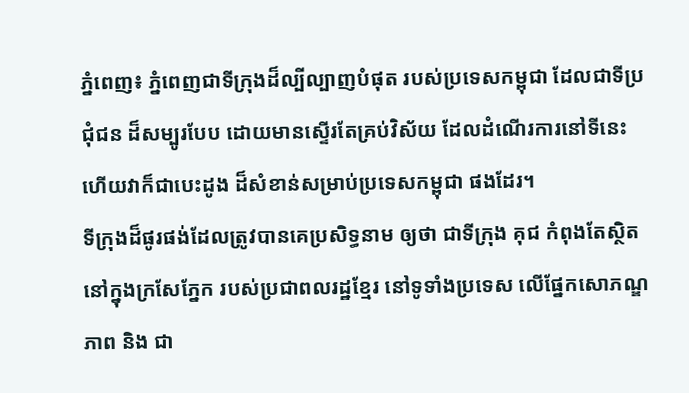ភ្នំពេញ៖ ភ្នំពេញជាទីក្រុងដ៏ល្បីល្បាញបំផុត របស់ប្រទេសកម្ពុជា ដែលជាទីប្រជុំជន ដ៏សម្បូរបែប ដោយមានស្ទើរតែគ្រប់វិស័យ ដែលដំណើរការនៅទីនេះ ហើយវាក៏ជាបេះដូង ដ៏សំខាន់សម្រាប់ប្រទេសកម្ពុជា ផងដែរ។
ទីក្រុងដ៏ផូរផង់ដែលត្រូវបានគេប្រសិទ្ធនាម ឲ្យថា ជាទីក្រុង គុជ កំពុងតែស្ថិតនៅក្នុងក្រសែភ្នែក របស់ប្រជាពលរដ្ឋខ្មែរ នៅទូទាំងប្រទេស លើផ្នែកសោភណ្ឌភាព និង ជា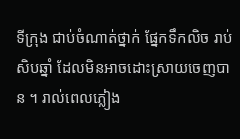ទីក្រុង ជាប់ចំណាត់ថ្នាក់ ផ្នែកទឹកលិច រាប់សិបឆ្នាំ ដែលមិនអាចដោះស្រាយចេញបាន ។ រាល់ពេលភ្លៀង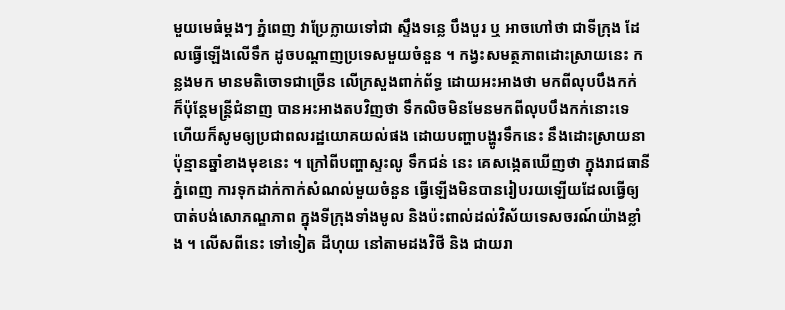មួយមេធំម្តងៗ ភ្នំពេញ វាប្រែក្លាយទៅជា ស្ទឹងទន្លេ បឹងបួរ ឬ អាចហៅថា ជាទីក្រុង ដែលធ្វើឡើងលើទឹក ដូចបណ្តាញប្រទេសមួយចំនួន ។ កង្វះសមត្ថភាពដោះស្រាយនេះ កន្លងមក មានមតិចោទជាច្រើន លើក្រសួងពាក់ព័ទ្ធ ដោយអះអាងថា មកពីលុបបឹងកក់ ក៏ប៉ុន្តែមន្ត្រីជំនាញ បានអះអាងតបវិញថា ទឹកលិចមិនមែនមកពីលុបបឹងកក់នោះទេ ហើយក៏សូមឲ្យប្រជាពលរដ្ឋយោគយល់ផង ដោយបញ្ហាបង្ហូរទឹកនេះ នឹងដោះស្រាយនាប៉ុន្មានឆ្នាំខាងមុខនេះ ។ ក្រៅពីបញ្ហាស្ទះលូ ទឹកជន់ នេះ គេសង្កេតឃើញថា ក្នុងរាជធានីភ្នំពេញ ការទុកដាក់កាក់សំណល់មួយចំនួន ធ្វើឡើងមិនបានរៀបរយឡើយដែលធ្វើឲ្យបាត់បង់សោភណ្ឌភាព ក្នុងទីក្រុងទាំងមូល និងប៉ះពាល់ដល់វិស័យទេសចរណ៍យ៉ាងខ្លាំង ។ លើសពីនេះ ទៅទៀត ដីហុយ នៅតាមដងវិថី និង ជាយរា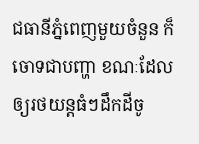ជធានីភ្នំពេញមួយចំនួន ក៏ចោទជាបញ្ហា ខណៈដែលឲ្យរថយន្តធំៗដឹកដីចូ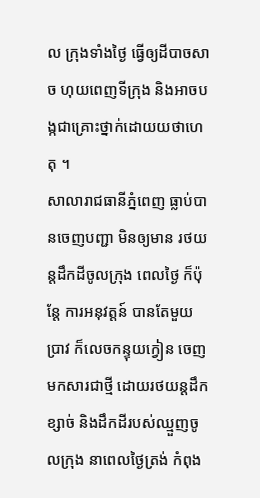ល ក្រុងទាំងថ្ងៃ ធ្វើឲ្យដីបាចសាច ហុយពេញទីក្រុង និងអាចបង្កជាគ្រោះថ្នាក់ដោយយថាហេតុ ។
សាលារាជធានីភ្នំពេញ ធ្លាប់បានចេញបញ្ជា មិនឲ្យមាន រថយន្តដឹកដីចូលក្រុង ពេលថ្ងៃ ក៏ប៉ុន្តែ ការអនុវត្តន៍ បានតែមួយប្រាវ ក៏លេចកន្ទុយក្វៀន ចេញមកសារជាថ្មី ដោយរថយន្តដឹកខ្សាច់ និងដឹកដីរបស់ឈ្មួញចូលក្រុង នាពេលថ្ងៃត្រង់ កំពុង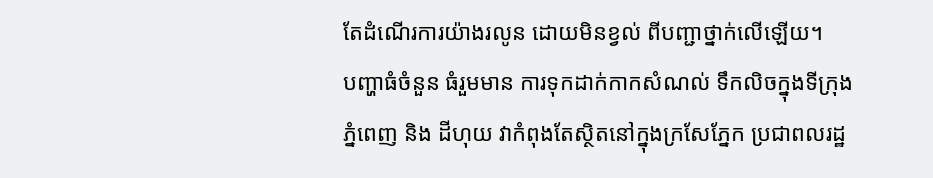តែដំណើរការយ៉ាងរលូន ដោយមិនខ្វល់ ពីបញ្ជាថ្នាក់លើឡើយ។
បញ្ហាធំចំនួន ធំរួមមាន ការទុកដាក់កាកសំណល់ ទឹកលិចក្នុងទីក្រុងភ្នំពេញ និង ដីហុយ វាកំពុងតែស្ថិតនៅក្នុងក្រសែភ្នែក ប្រជាពលរដ្ឋ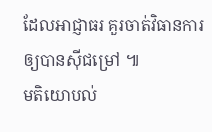ដែលអាជ្ញាធរ គួរចាត់វិធានការឲ្យបានស៊ីជម្រៅ ៕
មតិយោបល់